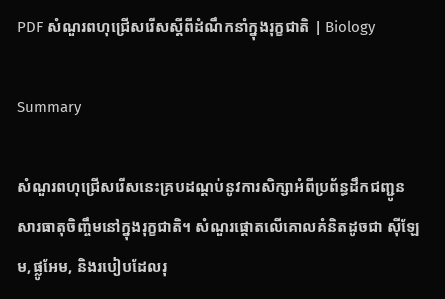PDF សំណួរពហុជ្រើសរើសស្តីពីដំណឹកនាំក្នុងរុក្ខជាតិ | Biology

Summary

សំណួរពហុជ្រើសរើសនេះគ្របដណ្តប់នូវការសិក្សាអំពីប្រព័ន្ធដឹកជញ្ជូនសារធាតុចិញ្ចឹមនៅក្នុងរុក្ខជាតិ។ សំណួរផ្តោតលើគោលគំនិតដូចជា ស៊ីឡែម,ផ្លូអែម, និងរបៀបដែលរុ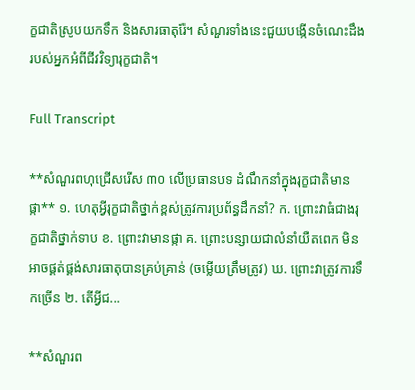ក្ខជាតិស្រូបយកទឹក និងសារធាតុរ៉ែ។ សំណួរទាំងនេះជួយបង្កើនចំណេះដឹងរបស់អ្នកអំពីជីវវិទ្យារុក្ខជាតិ។

Full Transcript

**សំណួរពហុជ្រើសរើស ៣០ លើប្រធានបទ ដំណឹកនាំក្នុងរុក្ខជាតិមានផ្កា** ១. ហេតុអ្វីរុក្ខជាតិថ្នាក់ខ្ពស់ត្រូវការប្រព័ន្ធដឹកនាំ? ក. ព្រោះវាធំជាងរុក្ខជាតិថ្នាក់ទាប ខ. ព្រោះវាមានផ្កា គ. ព្រោះបន្សាយជាលំនាំយឺតពេក មិនអាចផ្គត់ផ្គង់សារធាតុបានគ្រប់គ្រាន់ (ចម្លើយត្រឹមត្រូវ) ឃ. ព្រោះវាត្រូវការទឹកច្រើន ២. តើអ្វីជ...

**សំណួរព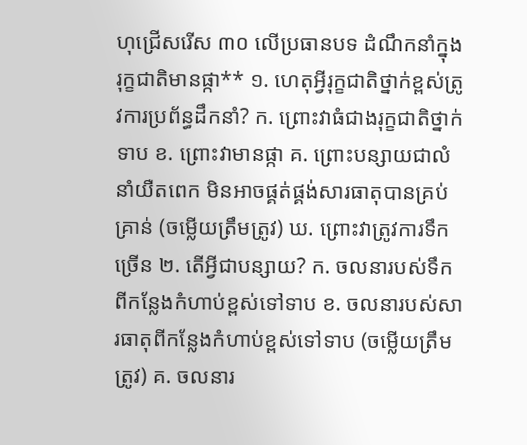ហុជ្រើសរើស ៣០ លើប្រធានបទ ដំណឹកនាំក្នុងរុក្ខជាតិមានផ្កា** ១. ហេតុអ្វីរុក្ខជាតិថ្នាក់ខ្ពស់ត្រូវការប្រព័ន្ធដឹកនាំ? ក. ព្រោះវាធំជាងរុក្ខជាតិថ្នាក់ទាប ខ. ព្រោះវាមានផ្កា គ. ព្រោះបន្សាយជាលំនាំយឺតពេក មិនអាចផ្គត់ផ្គង់សារធាតុបានគ្រប់គ្រាន់ (ចម្លើយត្រឹមត្រូវ) ឃ. ព្រោះវាត្រូវការទឹកច្រើន ២. តើអ្វីជាបន្សាយ? ក. ចលនារបស់ទឹកពីកន្លែងកំហាប់ខ្ពស់ទៅទាប ខ. ចលនារបស់សារធាតុពីកន្លែងកំហាប់ខ្ពស់ទៅទាប (ចម្លើយត្រឹមត្រូវ) គ. ចលនារ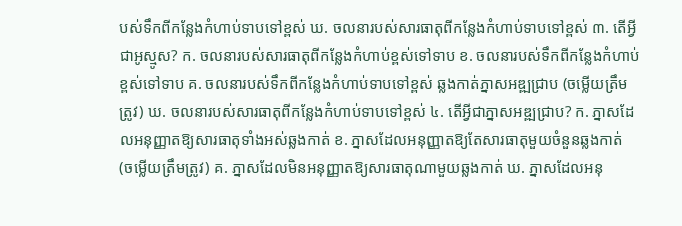បស់ទឹកពីកន្លែងកំហាប់ទាបទៅខ្ពស់ ឃ. ចលនារបស់សារធាតុពីកន្លែងកំហាប់ទាបទៅខ្ពស់ ៣. តើអ្វីជាអូស្មូស? ក. ចលនារបស់សារធាតុពីកន្លែងកំហាប់ខ្ពស់ទៅទាប ខ. ចលនារបស់ទឹកពីកន្លែងកំហាប់ខ្ពស់ទៅទាប គ. ចលនារបស់ទឹកពីកន្លែងកំហាប់ទាបទៅខ្ពស់ ឆ្លងកាត់ភ្នាសអឌ្ឍជ្រាប (ចម្លើយត្រឹមត្រូវ) ឃ. ចលនារបស់សារធាតុពីកន្លែងកំហាប់ទាបទៅខ្ពស់ ៤. តើអ្វីជាភ្នាសអឌ្ឍជ្រាប? ក. ភ្នាសដែលអនុញ្ញាតឱ្យសារធាតុទាំងអស់ឆ្លងកាត់ ខ. ភ្នាសដែលអនុញ្ញាតឱ្យតែសារធាតុមួយចំនួនឆ្លងកាត់ (ចម្លើយត្រឹមត្រូវ) គ. ភ្នាសដែលមិនអនុញ្ញាតឱ្យសារធាតុណាមួយឆ្លងកាត់ ឃ. ភ្នាសដែលអនុ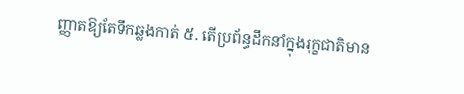ញ្ញាតឱ្យតែទឹកឆ្លងកាត់ ៥. តើប្រព័ន្ធដឹកនាំក្នុងរុក្ខជាតិមាន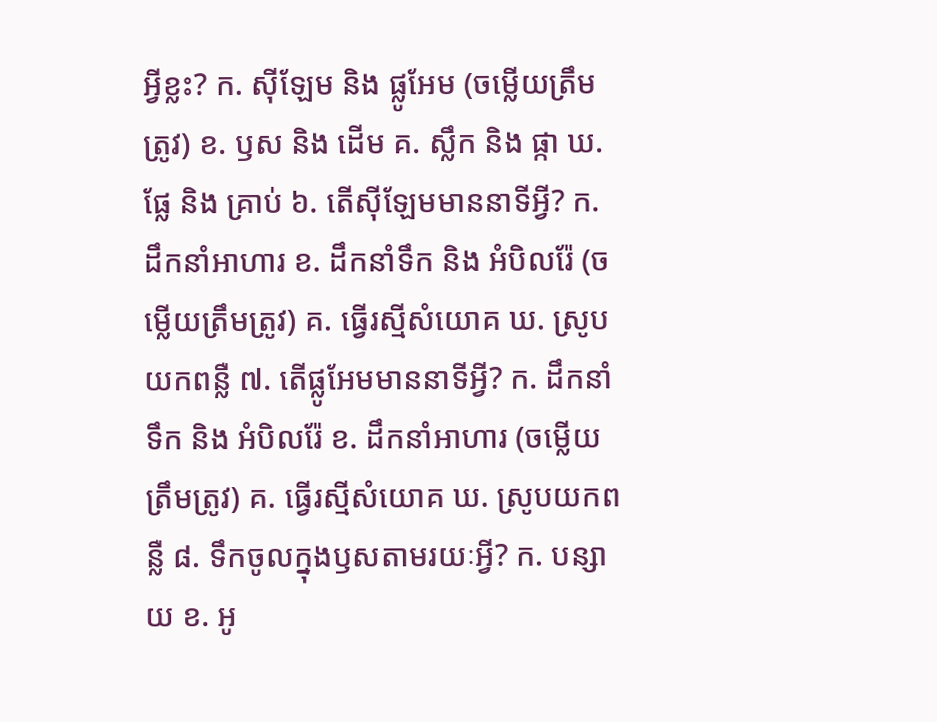អ្វីខ្លះ? ក. ស៊ីឡែម និង ផ្លូអែម (ចម្លើយត្រឹមត្រូវ) ខ. ឫស និង ដើម គ. ស្លឹក និង ផ្កា ឃ. ផ្លែ និង គ្រាប់ ៦. តើស៊ីឡែមមាននាទីអ្វី? ក. ដឹកនាំអាហារ ខ. ដឹកនាំទឹក និង អំបិលរ៉ែ (ចម្លើយត្រឹមត្រូវ) គ. ធ្វើរស្មីសំយោគ ឃ. ស្រូបយកពន្លឺ ៧. តើផ្លូអែមមាននាទីអ្វី? ក. ដឹកនាំទឹក និង អំបិលរ៉ែ ខ. ដឹកនាំអាហារ (ចម្លើយត្រឹមត្រូវ) គ. ធ្វើរស្មីសំយោគ ឃ. ស្រូបយកពន្លឺ ៨. ទឹកចូលក្នុងឫសតាមរយៈអ្វី? ក. បន្សាយ ខ. អូ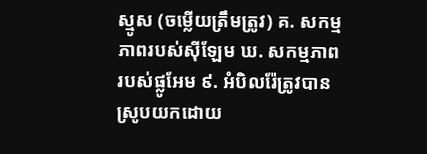ស្មូស (ចម្លើយត្រឹមត្រូវ) គ. សកម្មភាពរបស់ស៊ីឡែម ឃ. សកម្មភាពរបស់ផ្លូអែម ៩. អំបិលរ៉ែត្រូវបានស្រូបយកដោយ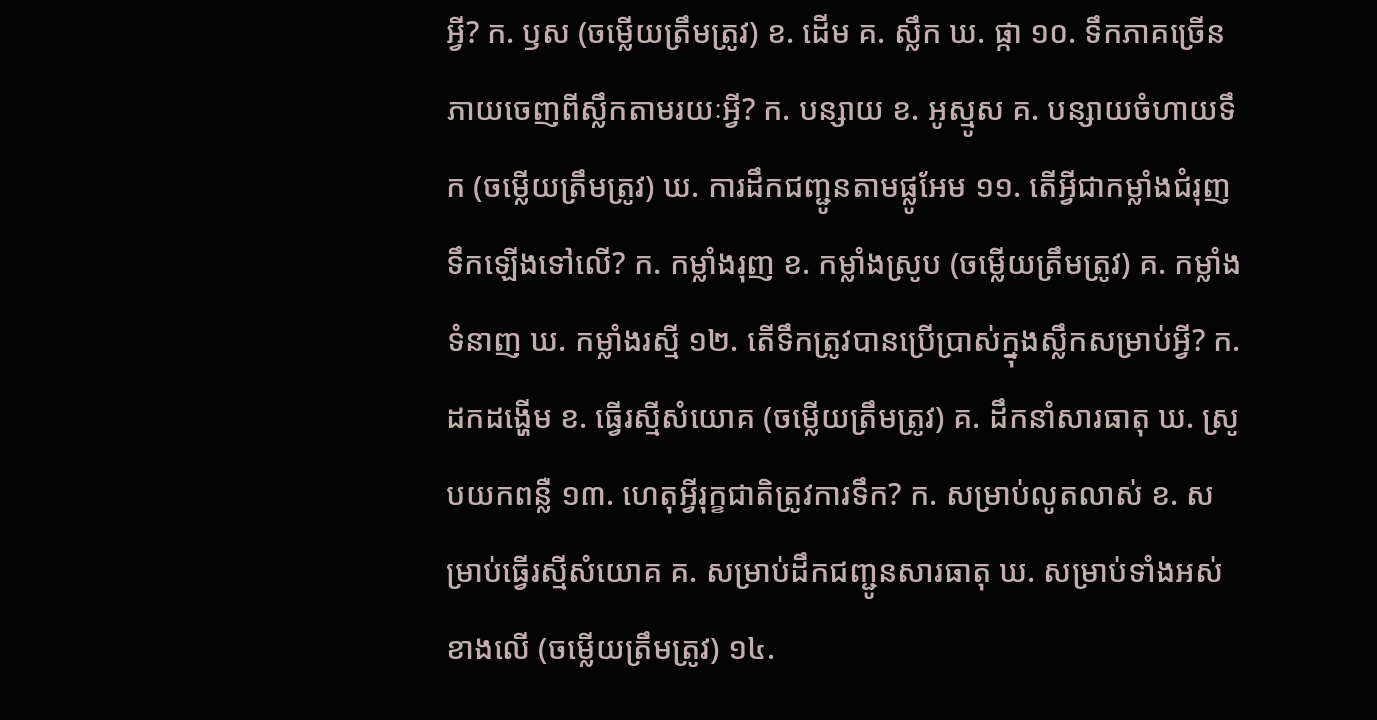អ្វី? ក. ឫស (ចម្លើយត្រឹមត្រូវ) ខ. ដើម គ. ស្លឹក ឃ. ផ្កា ១០. ទឹកភាគច្រើនភាយចេញពីស្លឹកតាមរយៈអ្វី? ក. បន្សាយ ខ. អូស្មូស គ. បន្សាយចំហាយទឹក (ចម្លើយត្រឹមត្រូវ) ឃ. ការដឹកជញ្ជូនតាមផ្លូអែម ១១. តើអ្វីជាកម្លាំងជំរុញទឹកឡើងទៅលើ? ក. កម្លាំងរុញ ខ. កម្លាំងស្រូប (ចម្លើយត្រឹមត្រូវ) គ. កម្លាំងទំនាញ ឃ. កម្លាំងរស្មី ១២. តើទឹកត្រូវបានប្រើប្រាស់ក្នុងស្លឹកសម្រាប់អ្វី? ក. ដកដង្ហើម ខ. ធ្វើរស្មីសំយោគ (ចម្លើយត្រឹមត្រូវ) គ. ដឹកនាំសារធាតុ ឃ. ស្រូបយកពន្លឺ ១៣. ហេតុអ្វីរុក្ខជាតិត្រូវការទឹក? ក. សម្រាប់លូតលាស់ ខ. សម្រាប់ធ្វើរស្មីសំយោគ គ. សម្រាប់ដឹកជញ្ជូនសារធាតុ ឃ. សម្រាប់ទាំងអស់ខាងលើ (ចម្លើយត្រឹមត្រូវ) ១៤.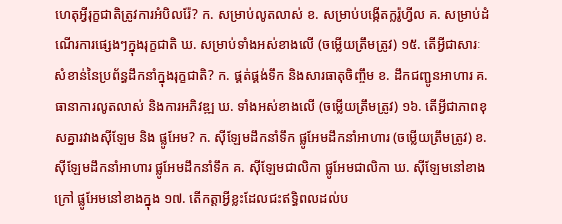ហេតុអ្វីរុក្ខជាតិត្រូវការអំបិលរ៉ែ? ក. សម្រាប់លូតលាស់ ខ. សម្រាប់បង្កើតក្លរ៉ូហ្វីល គ. សម្រាប់ដំណើរការផ្សេងៗក្នុងរុក្ខជាតិ ឃ. សម្រាប់ទាំងអស់ខាងលើ (ចម្លើយត្រឹមត្រូវ) ១៥. តើអ្វីជាសារៈសំខាន់នៃប្រព័ន្ធដឹកនាំក្នុងរុក្ខជាតិ? ក. ផ្គត់ផ្គង់ទឹក និងសារធាតុចិញ្ចឹម ខ. ដឹកជញ្ជូនអាហារ គ. ធានាការលូតលាស់ និងការអភិវឌ្ឍ ឃ. ទាំងអស់ខាងលើ (ចម្លើយត្រឹមត្រូវ) ១៦. តើអ្វីជាភាពខុសគ្នារវាងស៊ីឡែម និង ផ្លូអែម? ក. ស៊ីឡែមដឹកនាំទឹក ផ្លូអែមដឹកនាំអាហារ (ចម្លើយត្រឹមត្រូវ) ខ. ស៊ីឡែមដឹកនាំអាហារ ផ្លូអែមដឹកនាំទឹក គ. ស៊ីឡែមជាលិកា ផ្លូអែមជាលិកា ឃ. ស៊ីឡែមនៅខាងក្រៅ ផ្លូអែមនៅខាងក្នុង ១៧. តើកត្តាអ្វីខ្លះដែលជះឥទ្ធិពលដល់ប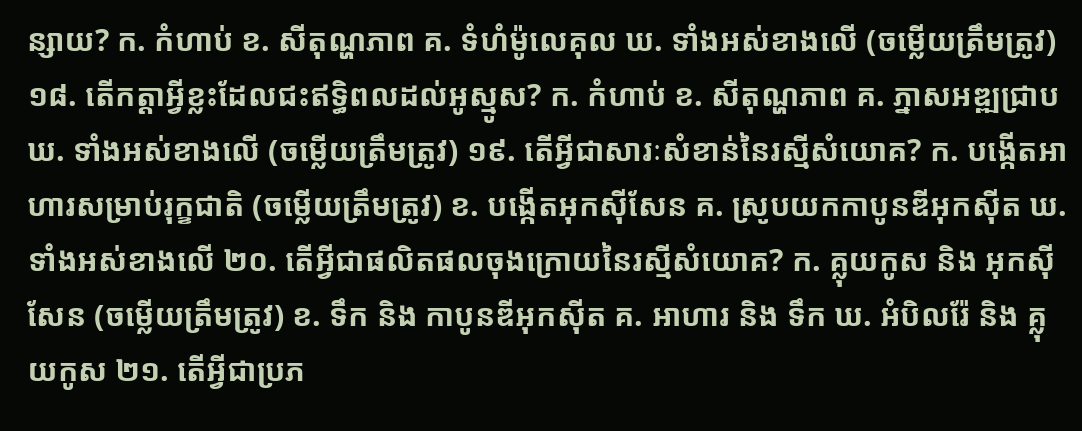ន្សាយ? ក. កំហាប់ ខ. សីតុណ្ហភាព គ. ទំហំម៉ូលេគុល ឃ. ទាំងអស់ខាងលើ (ចម្លើយត្រឹមត្រូវ) ១៨. តើកត្តាអ្វីខ្លះដែលជះឥទ្ធិពលដល់អូស្មូស? ក. កំហាប់ ខ. សីតុណ្ហភាព គ. ភ្នាសអឌ្ឍជ្រាប ឃ. ទាំងអស់ខាងលើ (ចម្លើយត្រឹមត្រូវ) ១៩. តើអ្វីជាសារៈសំខាន់នៃរស្មីសំយោគ? ក. បង្កើតអាហារសម្រាប់រុក្ខជាតិ (ចម្លើយត្រឹមត្រូវ) ខ. បង្កើតអុកស៊ីសែន គ. ស្រូបយកកាបូនឌីអុកស៊ីត ឃ. ទាំងអស់ខាងលើ ២០. តើអ្វីជាផលិតផលចុងក្រោយនៃរស្មីសំយោគ? ក. គ្លុយកូស និង អុកស៊ីសែន (ចម្លើយត្រឹមត្រូវ) ខ. ទឹក និង កាបូនឌីអុកស៊ីត គ. អាហារ និង ទឹក ឃ. អំបិលរ៉ែ និង គ្លុយកូស ២១. តើអ្វីជាប្រភ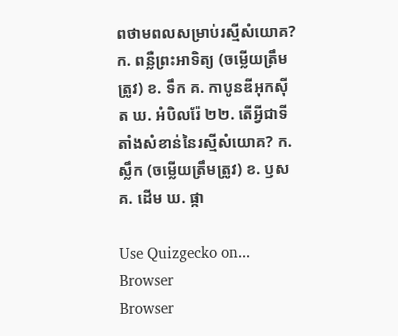ពថាមពលសម្រាប់រស្មីសំយោគ? ក. ពន្លឺព្រះអាទិត្យ (ចម្លើយត្រឹមត្រូវ) ខ. ទឹក គ. កាបូនឌីអុកស៊ីត ឃ. អំបិលរ៉ែ ២២. តើអ្វីជាទីតាំងសំខាន់នៃរស្មីសំយោគ? ក. ស្លឹក (ចម្លើយត្រឹមត្រូវ) ខ. ឫស គ. ដើម ឃ. ផ្កា

Use Quizgecko on...
Browser
Browser